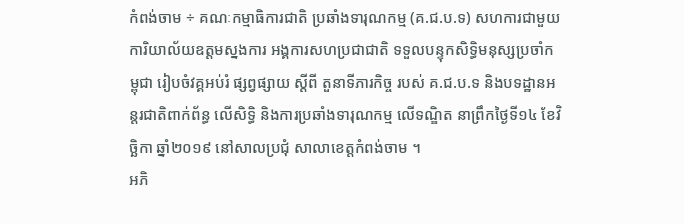កំពង់ចាម ÷ គណៈកម្មាធិការជាតិ ប្រឆាំងទារុណកម្ម (គ.ជ.ប.ទ) សហការជាមួយ ការិយាល័យឧត្តមស្នងការ អង្គការសហប្រជាជាតិ ទទួលបន្ទុកសិទ្ធិមនុស្សប្រចាំកម្ពុជា រៀបចំវគ្គអប់រំ ផ្សព្វផ្សាយ ស្តីពី តួនាទីភារកិច្ច របស់ គ.ជ.ប.ទ និងបទដ្ឋានអន្តរជាតិពាក់ព័ន្ធ លើសិទ្ធិ និងការប្រឆាំងទារុណកម្ម លើទណ្ឌិត នាព្រឹកថ្ងៃទី១៤ ខែវិច្ឆិកា ឆ្នាំ២០១៩ នៅសាលប្រជុំ សាលាខេត្តកំពង់ចាម ។
អភិ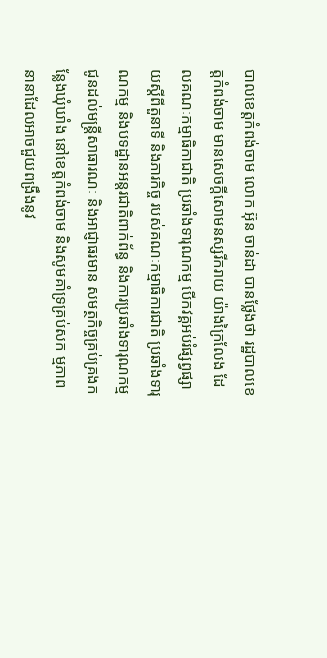បាលខេត្តកំពង់ចាម លោក អ៊ុន ចាន់ដា បានថ្លែងថា រដ្ឋបាលខេត្តកំពង់ចាម មានសេចក្តីសោមនស្សរីករាយ យ៉ាងក្រៃលែង ដែលគណៈកម្មាធិកាជាតិ ប្រឆាំងទារុណកម្ម បើកវគ្គអប់រំផ្សព្វផ្សាយស្តីពីតួនាទី និងភារកិច្ច របស់គណៈកម្មាធិការជាតិ ប្រឆាំងទារុណកម្ម និងបទដ្ឋានអន្តរជាតិពាក់ព័ន្ធ និងការប្រឆាំងទារុណកម្ម ជូនដល់មន្ត្រីសាធារណៈ និងអាជ្ញាធរមាន សមត្ថកិច្ចគ្រប់គ្រងកន្លែងឃុំឃាំង នៅខេត្តកំពង់ចាម និងសូមគាំទ្រគ្រប់សក ម្មភាពនានាដែលអាចជួយពង្រឹងនូវ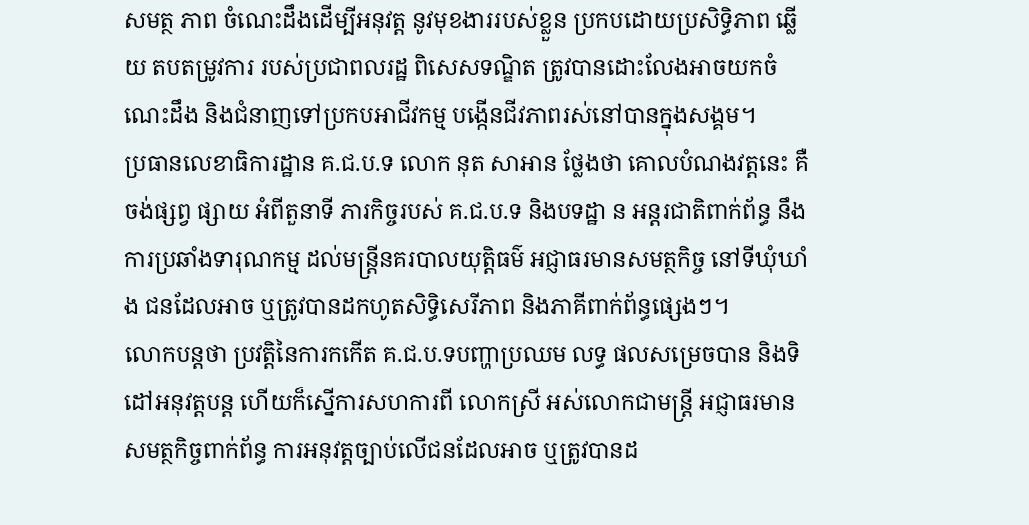សមត្ថ ភាព ចំណេះដឹងដើម្បីអនុវត្ត នូវមុខងាររបស់ខ្លួន ប្រកបដោយប្រសិទ្ធិភាព ឆ្លើយ តបតម្រូវការ របស់ប្រជាពលរដ្ឋ ពិសេសទណ្ឌិត ត្រូវបានដោះលែងអាចយកចំណេះដឹង និងជំនាញទៅប្រកបអាជីវកម្ម បង្កើនជីវភាពរស់នៅបានក្នុងសង្គម។
ប្រធានលេខាធិការដ្ឋាន គ.ជ.ប.ទ លោក នុត សាអាន ថ្លែងថា គោលបំណងវត្តនេះ គឺចង់ផ្សព្វ ផ្សាយ អំពីតួនាទី ភារកិច្ចរបស់ គ.ជ.ប.ទ និងបទដ្ឋា ន អន្តរជាតិពាក់ព័ន្ធ នឹងការប្រឆាំងទារុណកម្ម ដល់មន្ត្រីនគរបាលយុត្តិធម៌ អជ្ញាធរមានសមត្ថកិច្ច នៅទីឃុំឃាំង ជនដែលអាច ឬត្រូវបានដកហូតសិទ្ធិសេរីភាព និងភាគីពាក់ព័ន្ធផ្សេងៗ។
លោកបន្តថា ប្រវត្តិនៃការកកើត គ.ជ.ប.ទបញ្ហាប្រឈម លទ្ធ ផលសម្រេចបាន និងទិ ដៅអនុវត្តបន្ត ហើយក៏ស្នើការសហការពី លោកស្រី អស់លោកជាមន្ត្រី អជ្ញាធរមានសមត្ថកិច្ចពាក់ព័ន្ធ ការអនុវត្តច្បាប់លើជនដែលអាច ឬត្រូវបានដ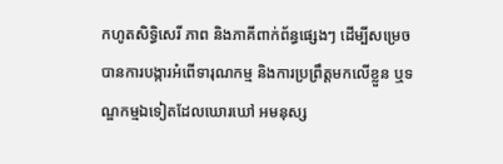កហូតសិទ្ធិសេរី ភាព និងភាគីពាក់ព័ន្ធផ្សេងៗ ដើម្បីសម្រេចបានការបង្ការអំពើទារុណកម្ម និងការប្រព្រឹត្តមកលើខ្លួន ឬទណ្ឌកម្មឯទៀតដែលឃោរឃៅ អមនុស្ស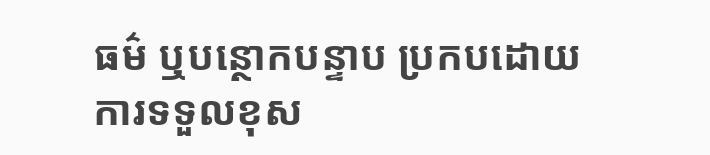ធម៌ ឬបន្ថោកបន្ទាប ប្រកបដោយការទទួលខុស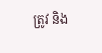ត្រូវ និង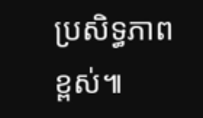ប្រសិទ្ធភាពខ្ពស់៕